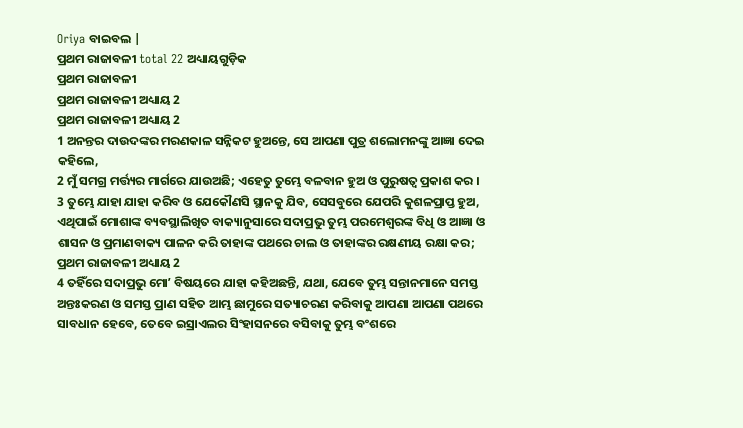Oriya ବାଇବଲ |
ପ୍ରଥମ ରାଜାବଳୀ total 22 ଅଧ୍ୟାୟଗୁଡ଼ିକ
ପ୍ରଥମ ରାଜାବଳୀ
ପ୍ରଥମ ରାଜାବଳୀ ଅଧ୍ୟାୟ 2
ପ୍ରଥମ ରାଜାବଳୀ ଅଧ୍ୟାୟ 2
1 ଅନନ୍ତର ଦାଉଦଙ୍କର ମରଣକାଳ ସନ୍ନିକଟ ହୁଅନ୍ତେ, ସେ ଆପଣା ପୁତ୍ର ଶଲୋମନଙ୍କୁ ଆଜ୍ଞା ଦେଇ କହିଲେ,
2 ମୁଁ ସମଗ୍ର ମର୍ତ୍ତ୍ୟର ମାର୍ଗରେ ଯାଉଅଛି; ଏହେତୁ ତୁମ୍ଭେ ବଳବାନ ହୁଅ ଓ ପୁରୁଷତ୍ଵ ପ୍ରକାଶ କର ।
3 ତୁମ୍ଭେ ଯାହା ଯାହା କରିବ ଓ ଯେକୌଣସି ସ୍ଥାନକୁ ଯିବ, ସେସବୁରେ ଯେପରି କୁଶଳପ୍ରାପ୍ତ ହୁଅ, ଏଥିପାଇଁ ମୋଶାଙ୍କ ବ୍ୟବସ୍ଥାଲିଖିତ ବାକ୍ୟାନୁସାରେ ସଦାପ୍ରଭୁ ତୁମ୍ଭ ପରମେଶ୍ଵରଙ୍କ ବିଧି ଓ ଆଜ୍ଞା ଓ ଶାସନ ଓ ପ୍ରମାଣବାକ୍ୟ ପାଳନ କରି ତାହାଙ୍କ ପଥରେ ଚାଲ ଓ ତାହାଙ୍କର ରକ୍ଷଣୀୟ ରକ୍ଷା କର;
ପ୍ରଥମ ରାଜାବଳୀ ଅଧ୍ୟାୟ 2
4 ତହିଁରେ ସଦାପ୍ରଭୁ ମୋʼ ବିଷୟରେ ଯାହା କହିଅଛନ୍ତି, ଯଥା, ଯେବେ ତୁମ୍ଭ ସନ୍ତାନମାନେ ସମସ୍ତ ଅନ୍ତଃକରଣ ଓ ସମସ୍ତ ପ୍ରାଣ ସହିତ ଆମ୍ଭ ଛାମୁରେ ସତ୍ୟାଚରଣ କରିବାକୁ ଆପଣା ଆପଣା ପଥରେ ସାବଧାନ ହେବେ, ତେବେ ଇସ୍ରାଏଲର ସିଂହାସନରେ ବସିବାକୁ ତୁମ୍ଭ ବଂଶରେ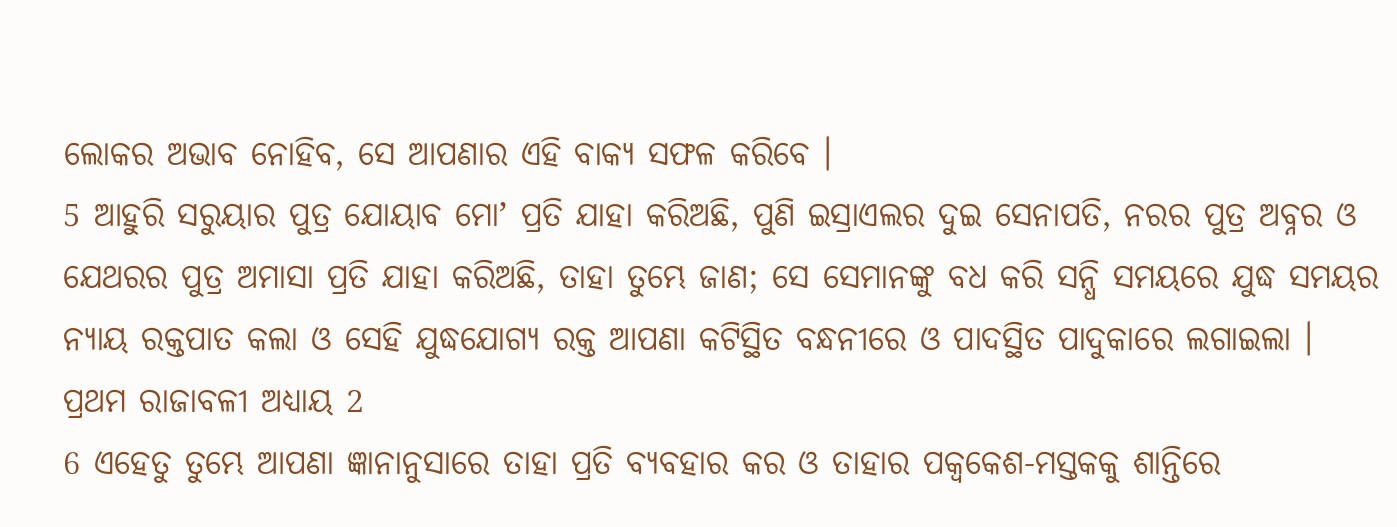ଲୋକର ଅଭାବ ନୋହିବ, ସେ ଆପଣାର ଏହି ବାକ୍ୟ ସଫଳ କରିବେ ।
5 ଆହୁରି ସରୁୟାର ପୁତ୍ର ଯୋୟାବ ମୋʼ ପ୍ରତି ଯାହା କରିଅଛି, ପୁଣି ଇସ୍ରାଏଲର ଦୁଇ ସେନାପତି, ନରର ପୁତ୍ର ଅବ୍ନର ଓ ଯେଥରର ପୁତ୍ର ଅମାସା ପ୍ରତି ଯାହା କରିଅଛି, ତାହା ତୁମ୍ଭେ ଜାଣ; ସେ ସେମାନଙ୍କୁ ବଧ କରି ସନ୍ଧି ସମୟରେ ଯୁଦ୍ଧ ସମୟର ନ୍ୟାୟ ରକ୍ତପାତ କଲା ଓ ସେହି ଯୁଦ୍ଧଯୋଗ୍ୟ ରକ୍ତ ଆପଣା କଟିସ୍ଥିତ ବନ୍ଧନୀରେ ଓ ପାଦସ୍ଥିତ ପାଦୁକାରେ ଲଗାଇଲା ।
ପ୍ରଥମ ରାଜାବଳୀ ଅଧ୍ୟାୟ 2
6 ଏହେତୁ ତୁମ୍ଭେ ଆପଣା ଜ୍ଞାନାନୁସାରେ ତାହା ପ୍ରତି ବ୍ୟବହାର କର ଓ ତାହାର ପକ୍ଵକେଶ-ମସ୍ତକକୁ ଶାନ୍ତିରେ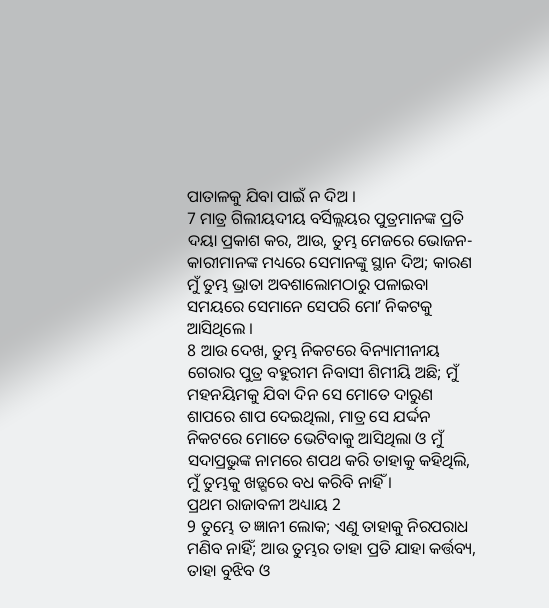ପାତାଳକୁ ଯିବା ପାଇଁ ନ ଦିଅ ।
7 ମାତ୍ର ଗିଲୀୟଦୀୟ ବର୍ସିଲ୍ଲୟର ପୁତ୍ରମାନଙ୍କ ପ୍ରତି ଦୟା ପ୍ରକାଶ କର, ଆଉ, ତୁମ୍ଭ ମେଜରେ ଭୋଜନ-କାରୀମାନଙ୍କ ମଧ୍ୟରେ ସେମାନଙ୍କୁ ସ୍ଥାନ ଦିଅ; କାରଣ ମୁଁ ତୁମ୍ଭ ଭ୍ରାତା ଅବଶାଲୋମଠାରୁ ପଳାଇବା ସମୟରେ ସେମାନେ ସେପରି ମୋʼ ନିକଟକୁ ଆସିଥିଲେ ।
8 ଆଉ ଦେଖ, ତୁମ୍ଭ ନିକଟରେ ବିନ୍ୟାମୀନୀୟ ଗେରାର ପୁତ୍ର ବହୁରୀମ ନିବାସୀ ଶିମୀୟି ଅଛି; ମୁଁ ମହନୟିମକୁ ଯିବା ଦିନ ସେ ମୋତେ ଦାରୁଣ ଶାପରେ ଶାପ ଦେଇଥିଲା, ମାତ୍ର ସେ ଯର୍ଦ୍ଦନ ନିକଟରେ ମୋତେ ଭେଟିବାକୁ ଆସିଥିଲା ଓ ମୁଁ ସଦାପ୍ରଭୁଙ୍କ ନାମରେ ଶପଥ କରି ତାହାକୁ କହିଥିଲି, ମୁଁ ତୁମ୍ଭକୁ ଖଡ଼୍ଗରେ ବଧ କରିବି ନାହିଁ ।
ପ୍ରଥମ ରାଜାବଳୀ ଅଧ୍ୟାୟ 2
9 ତୁମ୍ଭେ ତ ଜ୍ଞାନୀ ଲୋକ; ଏଣୁ ତାହାକୁ ନିରପରାଧ ମଣିବ ନାହିଁ; ଆଉ ତୁମ୍ଭର ତାହା ପ୍ରତି ଯାହା କର୍ତ୍ତବ୍ୟ, ତାହା ବୁଝିବ ଓ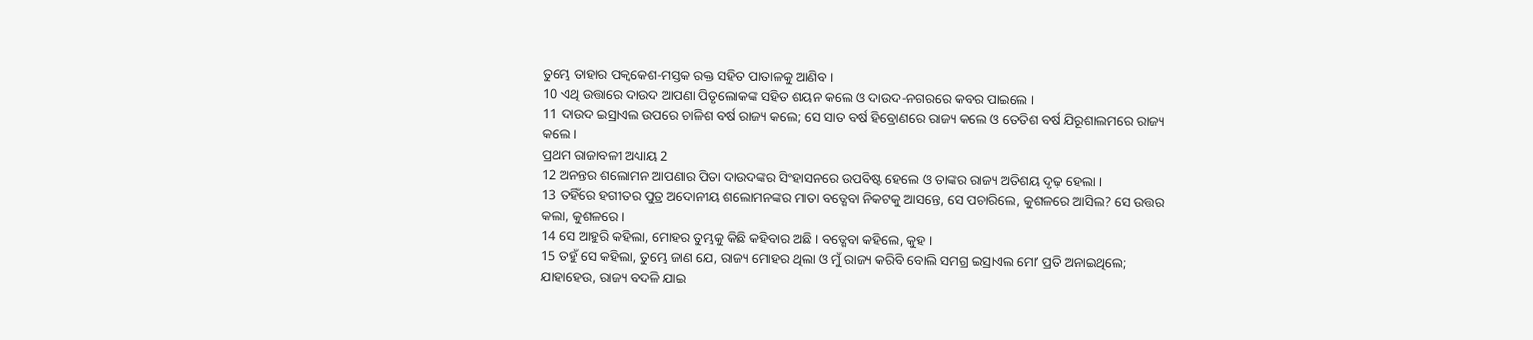ତୁମ୍ଭେ ତାହାର ପକ୍ଵକେଶ-ମସ୍ତକ ରକ୍ତ ସହିତ ପାତାଳକୁ ଆଣିବ ।
10 ଏଥି ଉତ୍ତାରେ ଦାଉଦ ଆପଣା ପିତୃଲୋକଙ୍କ ସହିତ ଶୟନ କଲେ ଓ ଦାଉଦ-ନଗରରେ କବର ପାଇଲେ ।
11 ଦାଉଦ ଇସ୍ରାଏଲ ଉପରେ ଚାଳିଶ ବର୍ଷ ରାଜ୍ୟ କଲେ; ସେ ସାତ ବର୍ଷ ହିବ୍ରୋଣରେ ରାଜ୍ୟ କଲେ ଓ ତେତିଶ ବର୍ଷ ଯିରୂଶାଲମରେ ରାଜ୍ୟ କଲେ ।
ପ୍ରଥମ ରାଜାବଳୀ ଅଧ୍ୟାୟ 2
12 ଅନନ୍ତର ଶଲୋମନ ଆପଣାର ପିତା ଦାଉଦଙ୍କର ସିଂହାସନରେ ଉପବିଷ୍ଟ ହେଲେ ଓ ତାଙ୍କର ରାଜ୍ୟ ଅତିଶୟ ଦୃଢ଼ ହେଲା ।
13 ତହିଁରେ ହଗୀତର ପୁତ୍ର ଅଦୋନୀୟ ଶଲୋମନଙ୍କର ମାତା ବତ୍ଶେବା ନିକଟକୁ ଆସନ୍ତେ, ସେ ପଚାରିଲେ, କୁଶଳରେ ଆସିଲ? ସେ ଉତ୍ତର କଲା, କୁଶଳରେ ।
14 ସେ ଆହୁରି କହିଲା, ମୋହର ତୁମ୍ଭକୁ କିଛି କହିବାର ଅଛି । ବତ୍ଶେବା କହିଲେ, କୁହ ।
15 ତହୁଁ ସେ କହିଲା, ତୁମ୍ଭେ ଜାଣ ଯେ, ରାଜ୍ୟ ମୋହର ଥିଲା ଓ ମୁଁ ରାଜ୍ୟ କରିବି ବୋଲି ସମଗ୍ର ଇସ୍ରାଏଲ ମୋʼ ପ୍ରତି ଅନାଇଥିଲେ; ଯାହାହେଉ, ରାଜ୍ୟ ବଦଳି ଯାଇ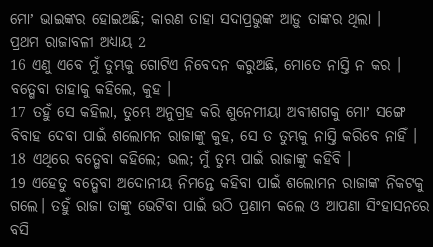ମୋʼ ଭାଇଙ୍କର ହୋଇଅଛି; କାରଣ ତାହା ସଦାପ୍ରଭୁଙ୍କ ଆଡ଼ୁ ତାଙ୍କର ଥିଲା ।
ପ୍ରଥମ ରାଜାବଳୀ ଅଧ୍ୟାୟ 2
16 ଏଣୁ ଏବେ ମୁଁ ତୁମ୍ଭକୁ ଗୋଟିଏ ନିବେଦନ କରୁଅଛି, ମୋତେ ନାସ୍ତି ନ କର । ବତ୍ଶେବା ତାହାକୁ କହିଲେ, କୁହ ।
17 ତହୁଁ ସେ କହିଲା, ତୁମ୍ଭେ ଅନୁଗ୍ରହ କରି ଶୁନେମୀୟା ଅବୀଶଗକୁ ମୋʼ ସଙ୍ଗେ ବିବାହ ଦେବା ପାଇଁ ଶଲୋମନ ରାଜାଙ୍କୁ କୁହ, ସେ ତ ତୁମ୍ଭକୁ ନାସ୍ତି କରିବେ ନାହିଁ ।
18 ଏଥିରେ ବତ୍ଶେବା କହିଲେ; ଭଲ; ମୁଁ ତୁମ୍ଭ ପାଇଁ ରାଜାଙ୍କୁ କହିବି ।
19 ଏହେତୁ ବତ୍ଶେବା ଅଦୋନୀୟ ନିମନ୍ତେ କହିବା ପାଇଁ ଶଲୋମନ ରାଜାଙ୍କ ନିକଟକୁ ଗଲେ। ତହୁଁ ରାଜା ତାଙ୍କୁ ଭେଟିବା ପାଇଁ ଉଠି ପ୍ରଣାମ କଲେ ଓ ଆପଣା ସିଂହାସନରେ ବସି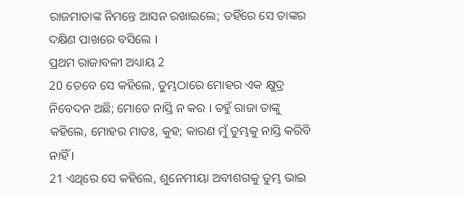ରାଜମାତାଙ୍କ ନିମନ୍ତେ ଆସନ ରଖାଇଲେ; ତହିଁରେ ସେ ତାଙ୍କର ଦକ୍ଷିଣ ପାଖରେ ବସିଲେ ।
ପ୍ରଥମ ରାଜାବଳୀ ଅଧ୍ୟାୟ 2
20 ତେବେ ସେ କହିଲେ, ତୁମ୍ଭଠାରେ ମୋହର ଏକ କ୍ଷୁଦ୍ର ନିବେଦନ ଅଛି; ମୋତେ ନାସ୍ତି ନ କର । ତହୁଁ ରାଜା ତାଙ୍କୁ କହିଲେ, ମୋହର ମାତଃ, କୁହ; କାରଣ ମୁଁ ତୁମ୍ଭକୁ ନାସ୍ତି କରିବି ନାହିଁ ।
21 ଏଥିରେ ସେ କହିଲେ, ଶୁନେମୀୟା ଅବୀଶଗକୁ ତୁମ୍ଭ ଭାଇ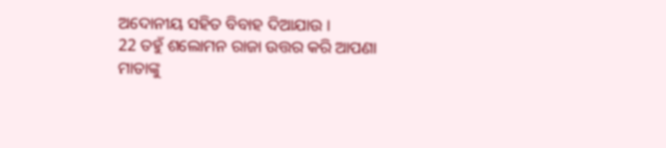ଅଦୋନୀୟ ସହିତ ବିବାହ ଦିଆଯାଉ ।
22 ତହୁଁ ଶଲୋମନ ରାଜା ଉତ୍ତର କରି ଆପଣା ମାତାଙ୍କୁ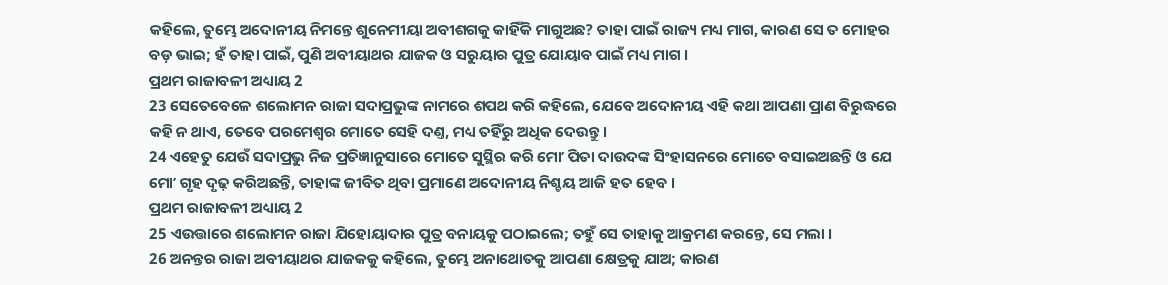କହିଲେ, ତୁମ୍ଭେ ଅଦୋନୀୟ ନିମନ୍ତେ ଶୁନେମୀୟା ଅବୀଶଗକୁ କାହିଁକି ମାଗୁଅଛ? ତାହା ପାଇଁ ରାଜ୍ୟ ମଧ୍ୟ ମାଗ, କାରଣ ସେ ତ ମୋହର ବଡ଼ ଭାଇ; ହଁ ତାହା ପାଇଁ, ପୁଣି ଅବୀୟାଥର ଯାଜକ ଓ ସରୁୟାର ପୁତ୍ର ଯୋୟାବ ପାଇଁ ମଧ୍ୟ ମାଗ ।
ପ୍ରଥମ ରାଜାବଳୀ ଅଧ୍ୟାୟ 2
23 ସେତେବେଳେ ଶଲୋମନ ରାଜା ସଦାପ୍ରଭୁଙ୍କ ନାମରେ ଶପଥ କରି କହିଲେ, ଯେବେ ଅଦୋନୀୟ ଏହି କଥା ଆପଣା ପ୍ରାଣ ବିରୁଦ୍ଧରେ କହି ନ ଥାଏ, ତେବେ ପରମେଶ୍ଵର ମୋତେ ସେହି ଦଣ୍ତ, ମଧ୍ୟ ତହିଁରୁ ଅଧିକ ଦେଉନ୍ତୁ ।
24 ଏହେତୁ ଯେଉଁ ସଦାପ୍ରଭୁ ନିଜ ପ୍ରତିଜ୍ଞାନୁସାରେ ମୋତେ ସୁସ୍ଥିର କରି ମୋʼ ପିତା ଦାଉଦଙ୍କ ସିଂହାସନରେ ମୋତେ ବସାଇଅଛନ୍ତି ଓ ଯେ ମୋʼ ଗୃହ ଦୃଢ଼ କରିଅଛନ୍ତି, ତାହାଙ୍କ ଜୀବିତ ଥିବା ପ୍ରମାଣେ ଅଦୋନୀୟ ନିଶ୍ଚୟ ଆଜି ହତ ହେବ ।
ପ୍ରଥମ ରାଜାବଳୀ ଅଧ୍ୟାୟ 2
25 ଏଉତ୍ତାରେ ଶଲୋମନ ରାଜା ଯିହୋୟାଦାର ପୁତ୍ର ବନାୟକୁ ପଠାଇଲେ; ତହୁଁ ସେ ତାହାକୁ ଆକ୍ରମଣ କରନ୍ତେ, ସେ ମଲା ।
26 ଅନନ୍ତର ରାଜା ଅବୀୟାଥର ଯାଜକକୁ କହିଲେ, ତୁମ୍ଭେ ଅନାଥୋତକୁ ଆପଣା କ୍ଷେତ୍ରକୁ ଯାଅ; କାରଣ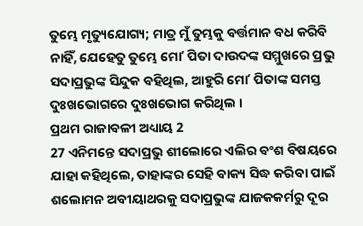ତୁମ୍ଭେ ମୃତ୍ୟୁଯୋଗ୍ୟ; ମାତ୍ର ମୁଁ ତୁମ୍ଭକୁ ବର୍ତ୍ତମାନ ବଧ କରିବି ନାହିଁ, ଯେହେତୁ ତୁମ୍ଭେ ମୋʼ ପିତା ଦାଉଦଙ୍କ ସମ୍ମୁଖରେ ପ୍ରଭୁ ସଦାପ୍ରଭୁଙ୍କ ସିନ୍ଦୁକ ବହିଥିଲ, ଆହୁରି ମୋʼ ପିତାଙ୍କ ସମସ୍ତ ଦୁଃଖଭୋଗରେ ଦୁଃଖଭୋଗ କରିଥିଲ ।
ପ୍ରଥମ ରାଜାବଳୀ ଅଧ୍ୟାୟ 2
27 ଏନିମନ୍ତେ ସଦାପ୍ରଭୁ ଶୀଲୋରେ ଏଲିର ବଂଶ ବିଷୟରେ ଯାହା କହିଥିଲେ, ତାହାଙ୍କର ସେହି ବାକ୍ୟ ସିଦ୍ଧ କରିବା ପାଇଁ ଶଲୋମନ ଅବୀୟାଥରକୁ ସଦାପ୍ରଭୁଙ୍କ ଯାଜକକର୍ମରୁ ଦୂର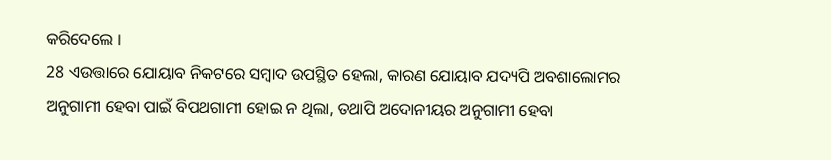କରିଦେଲେ ।
28 ଏଉତ୍ତାରେ ଯୋୟାବ ନିକଟରେ ସମ୍ଵାଦ ଉପସ୍ଥିତ ହେଲା, କାରଣ ଯୋୟାବ ଯଦ୍ୟପି ଅବଶାଲୋମର ଅନୁଗାମୀ ହେବା ପାଇଁ ବିପଥଗାମୀ ହୋଇ ନ ଥିଲା, ତଥାପି ଅଦୋନୀୟର ଅନୁଗାମୀ ହେବା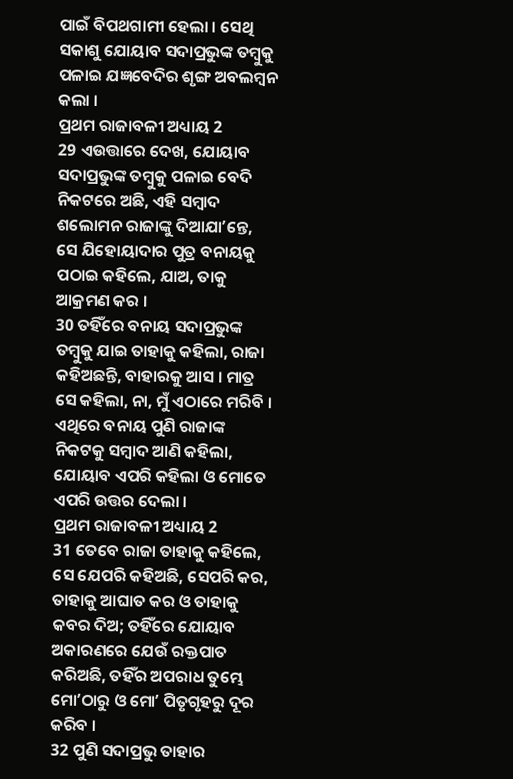ପାଇଁ ବିପଥଗାମୀ ହେଲା । ସେଥି ସକାଶୁ ଯୋୟାବ ସଦାପ୍ରଭୁଙ୍କ ତମ୍ଵୁକୁ ପଳାଇ ଯଜ୍ଞବେଦିର ଶୃଙ୍ଗ ଅବଲମ୍ଵନ କଲା ।
ପ୍ରଥମ ରାଜାବଳୀ ଅଧ୍ୟାୟ 2
29 ଏଉତ୍ତାରେ ଦେଖ, ଯୋୟାବ ସଦାପ୍ରଭୁଙ୍କ ତମ୍ଵୁକୁ ପଳାଇ ବେଦି ନିକଟରେ ଅଛି, ଏହି ସମ୍ଵାଦ ଶଲୋମନ ରାଜାଙ୍କୁ ଦିଆଯାʼନ୍ତେ, ସେ ଯିହୋୟାଦାର ପୁତ୍ର ବନାୟକୁ ପଠାଇ କହିଲେ, ଯାଅ, ତାକୁ ଆକ୍ରମଣ କର ।
30 ତହିଁରେ ବନାୟ ସଦାପ୍ରଭୁଙ୍କ ତମ୍ଵୁକୁ ଯାଇ ତାହାକୁ କହିଲା, ରାଜା କହିଅଛନ୍ତି, ବାହାରକୁ ଆସ । ମାତ୍ର ସେ କହିଲା, ନା, ମୁଁ ଏଠାରେ ମରିବି । ଏଥିରେ ବନାୟ ପୁଣି ରାଜାଙ୍କ ନିକଟକୁ ସମ୍ଵାଦ ଆଣି କହିଲା, ଯୋୟାବ ଏପରି କହିଲା ଓ ମୋତେ ଏପରି ଉତ୍ତର ଦେଲା ।
ପ୍ରଥମ ରାଜାବଳୀ ଅଧ୍ୟାୟ 2
31 ତେବେ ରାଜା ତାହାକୁ କହିଲେ, ସେ ଯେପରି କହିଅଛି, ସେପରି କର, ତାହାକୁ ଆଘାତ କର ଓ ତାହାକୁ କବର ଦିଅ; ତହିଁରେ ଯୋୟାବ ଅକାରଣରେ ଯେଉଁ ରକ୍ତପାତ କରିଅଛି, ତହିଁର ଅପରାଧ ତୁମ୍ଭେ ମୋʼଠାରୁ ଓ ମୋʼ ପିତୃଗୃହରୁ ଦୂର କରିବ ।
32 ପୁଣି ସଦାପ୍ରଭୁ ତାହାର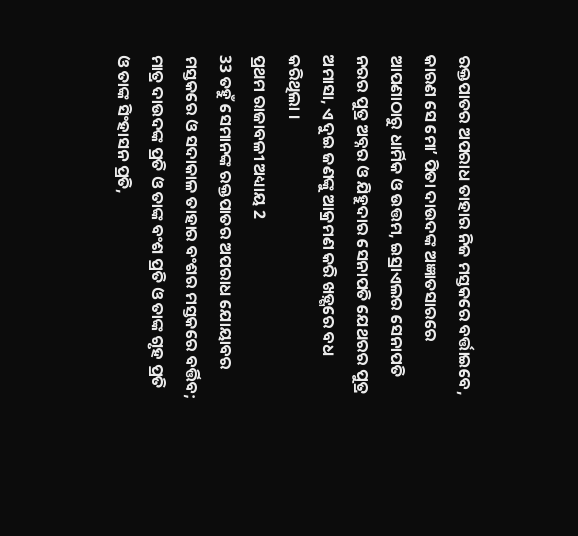ରକ୍ତପାତର ଅପରାଧ ତାହାର ନିଜ ମସ୍ତକରେ ବର୍ତ୍ତାଇବେ, କାରଣ ସେ ମୋʼ ପିତା ଦାଉଦଙ୍କ ଅଜ୍ଞାତସାରରେ ଆପଣାଠାରୁ ଧାର୍ମିକ ଓ ଉତ୍ତମ, ଇସ୍ରାଏଲର ସେନାପତି ନରର ପୁତ୍ର ଅବ୍ନର ଓ ଯିହୁଦାର ସେନାପତି ଯେଥରର ପୁତ୍ର ଅମାସା, ଏ ଦୁଇ ଜଣଙ୍କୁ ଆକ୍ରମଣ କରି ଖଡ଼୍ଗରେ ବଧ କରିଥିଲା ।
ପ୍ରଥମ ରାଜାବଳୀ ଅଧ୍ୟାୟ 2
33 ତହୁଁ ସେମାନଙ୍କ ରକ୍ତପାତର ଅପରାଧ ଯୋୟାବର ମସ୍ତକରେ ଓ ସଦାକାଳ ତାହାର ବଂଶର ମସ୍ତକରେ ବର୍ତ୍ତିବ; ମାତ୍ର ଦାଉଦଙ୍କ ପ୍ରତି ଓ ତାଙ୍କ ବଂଶ ପ୍ରତି ଓ ତାଙ୍କ ଗୃହ ପ୍ରତି ଓ ତାଙ୍କ ସିଂହାସନ ପ୍ରତି,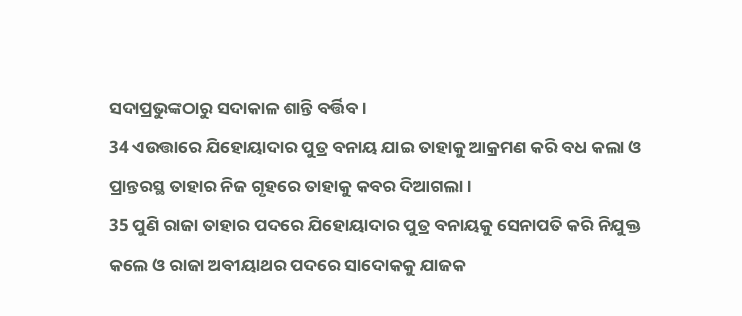ସଦାପ୍ରଭୁଙ୍କଠାରୁ ସଦାକାଳ ଶାନ୍ତି ବର୍ତ୍ତିବ ।
34 ଏଉତ୍ତାରେ ଯିହୋୟାଦାର ପୁତ୍ର ବନାୟ ଯାଇ ତାହାକୁ ଆକ୍ରମଣ କରି ବଧ କଲା ଓ ପ୍ରାନ୍ତରସ୍ଥ ତାହାର ନିଜ ଗୃହରେ ତାହାକୁ କବର ଦିଆଗଲା ।
35 ପୁଣି ରାଜା ତାହାର ପଦରେ ଯିହୋୟାଦାର ପୁତ୍ର ବନାୟକୁ ସେନାପତି କରି ନିଯୁକ୍ତ କଲେ ଓ ରାଜା ଅବୀୟାଥର ପଦରେ ସାଦୋକକୁ ଯାଜକ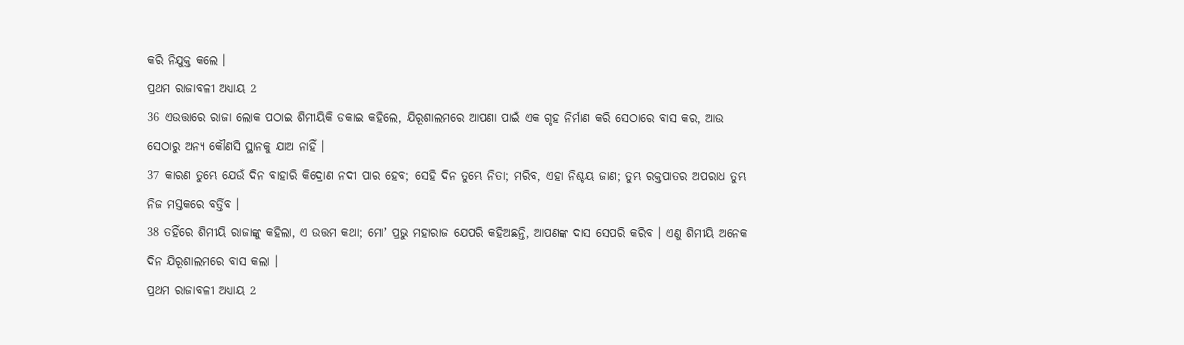କରି ନିଯୁକ୍ତ କଲେ ।
ପ୍ରଥମ ରାଜାବଳୀ ଅଧ୍ୟାୟ 2
36 ଏଉତ୍ତାରେ ରାଜା ଲୋକ ପଠାଇ ଶିମୀୟିକି ଡକାଇ କହିଲେ, ଯିରୂଶାଲମରେ ଆପଣା ପାଇଁ ଏକ ଗୃହ ନିର୍ମାଣ କରି ସେଠାରେ ବାସ କର, ଆଉ ସେଠାରୁ ଅନ୍ୟ କୌଣସି ସ୍ଥାନକୁ ଯାଅ ନାହିଁ ।
37 କାରଣ ତୁମ୍ଭେ ଯେଉଁ ଦିନ ବାହାରି କିଦ୍ରୋଣ ନଦୀ ପାର ହେବ; ସେହି ଦିନ ତୁମ୍ଭେ ନିତା; ମରିବ, ଏହା ନିଶ୍ଚୟ ଜାଣ; ତୁମ୍ଭ ରକ୍ତପାତର ଅପରାଧ ତୁମ୍ଭ ନିଜ ମସ୍ତକରେ ବର୍ତ୍ତିବ ।
38 ତହିଁରେ ଶିମୀୟି ରାଜାଙ୍କୁ କହିଲା, ଏ ଉତ୍ତମ କଥା; ମୋʼ ପ୍ରଭୁ ମହାରାଜ ଯେପରି କହିଅଛନ୍ତି, ଆପଣଙ୍କ ଦାସ ସେପରି କରିବ । ଏଣୁ ଶିମୀୟି ଅନେକ ଦିନ ଯିରୂଶାଲମରେ ବାସ କଲା ।
ପ୍ରଥମ ରାଜାବଳୀ ଅଧ୍ୟାୟ 2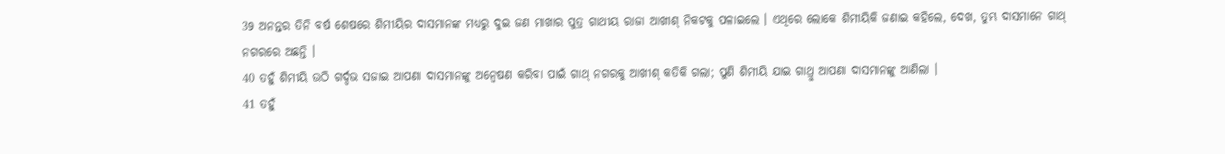39 ଅନନ୍ତର ତିନି ବର୍ଷ ଶେଷରେ ଶିମୀୟିର ଦାସମାନଙ୍କ ମଧ୍ୟରୁ ଦୁଇ ଜଣ ମାଖାର ପୁତ୍ର ଗାଥୀୟ ରାଜା ଆଖୀଶ୍ ନିକଟକୁ ପଳାଇଲେ । ଏଥିରେ ଲୋକେ ଶିମୀୟିକି ଜଣାଇ କହିଲେ, ଦେଖ, ତୁମ୍ଭ ଦାସମାନେ ଗାଥ୍ ନଗରରେ ଅଛନ୍ତି ।
40 ତହୁଁ ଶିମୀୟି ଉଠି ଗର୍ଦ୍ଦଭ ସଜାଇ ଆପଣା ଦାସମାନଙ୍କୁ ଅନ୍ଵେଷଣ କରିବା ପାଇଁ ଗାଥ୍ ନଗରକୁ ଆଖୀଶ୍ କତିକି ଗଲା; ପୁଣି ଶିମୀୟି ଯାଇ ଗାଥ୍ରୁ ଆପଣା ଦାସମାନଙ୍କୁ ଆଣିଲା ।
41 ତହୁଁ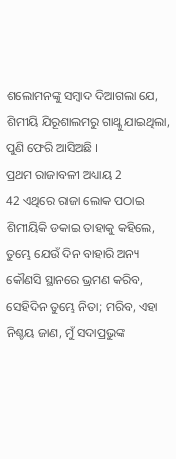ଶଲୋମନଙ୍କୁ ସମ୍ଵାଦ ଦିଆଗଲା ଯେ, ଶିମୀୟି ଯିରୂଶାଲମରୁ ଗାଥ୍କୁ ଯାଇଥିଲା, ପୁଣି ଫେରି ଆସିଅଛି ।
ପ୍ରଥମ ରାଜାବଳୀ ଅଧ୍ୟାୟ 2
42 ଏଥିରେ ରାଜା ଲୋକ ପଠାଇ ଶିମୀୟିକି ଡକାଇ ତାହାକୁ କହିଲେ, ତୁମ୍ଭେ ଯେଉଁ ଦିନ ବାହାରି ଅନ୍ୟ କୌଣସି ସ୍ଥାନରେ ଭ୍ରମଣ କରିବ, ସେହିଦିନ ତୁମ୍ଭେ ନିତା; ମରିବ, ଏହା ନିଶ୍ଚୟ ଜାଣ, ମୁଁ ସଦାପ୍ରଭୁଙ୍କ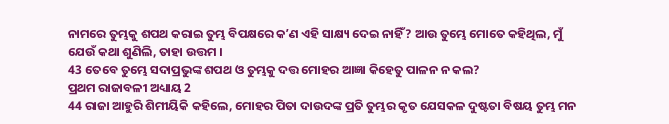ନାମରେ ତୁମ୍ଭକୁ ଶପଥ କରାଇ ତୁମ୍ଭ ବିପକ୍ଷରେ କʼଣ ଏହି ସାକ୍ଷ୍ୟ ଦେଇ ନାହିଁ? ଆଉ ତୁମ୍ଭେ ମୋତେ କହିଥିଲ, ମୁଁ ଯେଉଁ କଥା ଶୁଣିଲି, ତାହା ଉତ୍ତମ ।
43 ତେବେ ତୁମ୍ଭେ ସଦାପ୍ରଭୁଙ୍କ ଶପଥ ଓ ତୁମ୍ଭକୁ ଦତ୍ତ ମୋହର ଆଜ୍ଞା କିହେତୁ ପାଳନ ନ କଲ?
ପ୍ରଥମ ରାଜାବଳୀ ଅଧ୍ୟାୟ 2
44 ରାଜା ଆହୁରି ଶିମୀୟିକି କହିଲେ, ମୋହର ପିତା ଦାଉଦଙ୍କ ପ୍ରତି ତୁମ୍ଭର କୃତ ଯେସକଳ ଦୁଷ୍ଟତା ବିଷୟ ତୁମ୍ଭ ମନ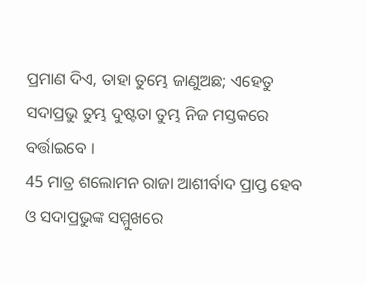ପ୍ରମାଣ ଦିଏ, ତାହା ତୁମ୍ଭେ ଜାଣୁଅଛ; ଏହେତୁ ସଦାପ୍ରଭୁ ତୁମ୍ଭ ଦୁଷ୍ଟତା ତୁମ୍ଭ ନିଜ ମସ୍ତକରେ ବର୍ତ୍ତାଇବେ ।
45 ମାତ୍ର ଶଲୋମନ ରାଜା ଆଶୀର୍ବାଦ ପ୍ରାପ୍ତ ହେବ ଓ ସଦାପ୍ରଭୁଙ୍କ ସମ୍ମୁଖରେ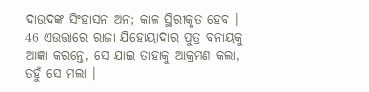ଦାଉଦଙ୍କ ସିଂହାସନ ଅନ; କାଳ ସ୍ଥିରୀକୃତ ହେବ ।
46 ଏଉତ୍ତାରେ ରାଜା ଯିହୋୟାଦାର ପୁତ୍ର ବନାୟକୁ ଆଜ୍ଞା କରନ୍ତେ, ସେ ଯାଇ ତାହାକୁ ଆକ୍ରମଣ କଲା, ତହୁଁ ସେ ମଲା ।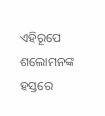ଏହିରୂପେ ଶଲୋମନଙ୍କ ହସ୍ତରେ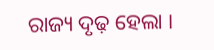ରାଜ୍ୟ ଦୃଢ଼ ହେଲା ।